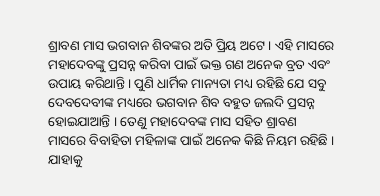ଶ୍ରାବଣ ମାସ ଭଗବାନ ଶିବଙ୍କର ଅତି ପ୍ରିୟ ଅଟେ । ଏହି ମାସରେ ମହାଦେବଙ୍କୁ ପ୍ରସନ୍ନ କରିବା ପାଇଁ ଭକ୍ତ ଗଣ ଅନେକ ବ୍ରତ ଏବଂ ଉପାୟ କରିଥାନ୍ତି । ପୁଣି ଧାର୍ମିକ ମାନ୍ୟତା ମଧ୍ୟ ରହିଛି ଯେ ସବୁ ଦେବଦେବୀଙ୍କ ମଧ୍ୟରେ ଭଗବାନ ଶିବ ବହୁତ ଜଲଦି ପ୍ରସନ୍ନ ହୋଇଯାଆନ୍ତି । ତେଣୁ ମହାଦେବଙ୍କ ମାସ ସହିତ ଶ୍ରାବଣ ମାସରେ ବିବାହିତା ମହିଳାଙ୍କ ପାଇଁ ଅନେକ କିଛି ନିୟମ ରହିଛି । ଯାହାକୁ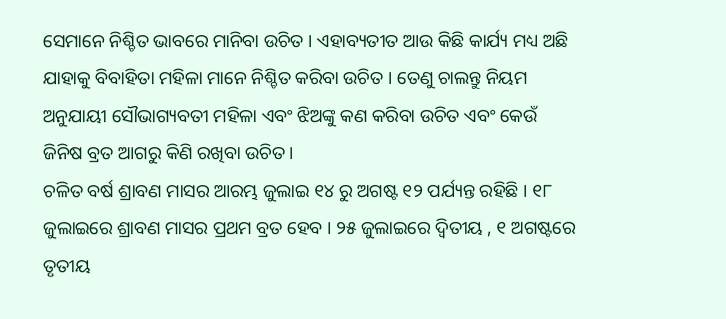ସେମାନେ ନିଶ୍ଚିତ ଭାବରେ ମାନିବା ଉଚିତ । ଏହାବ୍ୟତୀତ ଆଉ କିଛି କାର୍ଯ୍ୟ ମଧ୍ୟ ଅଛି ଯାହାକୁ ବିବାହିତା ମହିଳା ମାନେ ନିଶ୍ଚିତ କରିବା ଉଚିତ । ତେଣୁ ଚାଲନ୍ତୁ ନିୟମ ଅନୁଯାୟୀ ସୌଭାଗ୍ୟବତୀ ମହିଳା ଏବଂ ଝିଅଙ୍କୁ କଣ କରିବା ଉଚିତ ଏବଂ କେଉଁ ଜିନିଷ ବ୍ରତ ଆଗରୁ କିଣି ରଖିବା ଉଚିତ ।
ଚଳିତ ବର୍ଷ ଶ୍ରାବଣ ମାସର ଆରମ୍ଭ ଜୁଲାଇ ୧୪ ରୁ ଅଗଷ୍ଟ ୧୨ ପର୍ଯ୍ୟନ୍ତ ରହିଛି । ୧୮ ଜୁଲାଇରେ ଶ୍ରାବଣ ମାସର ପ୍ରଥମ ବ୍ରତ ହେବ । ୨୫ ଜୁଲାଇରେ ଦ୍ଵିତୀୟ , ୧ ଅଗଷ୍ଟରେ ତୃତୀୟ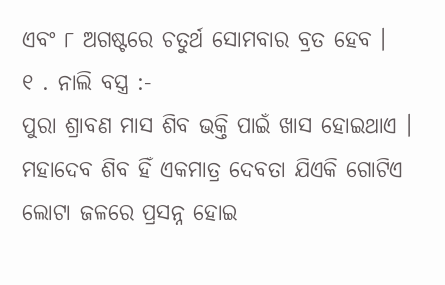ଏବଂ ୮ ଅଗଷ୍ଟରେ ଚତୁର୍ଥ ସୋମବାର ବ୍ରତ ହେବ ।
୧ . ନାଲି ବସ୍ତ୍ର :-
ପୁରା ଶ୍ରାବଣ ମାସ ଶିବ ଭକ୍ତି ପାଇଁ ଖାସ ହୋଇଥାଏ । ମହାଦେବ ଶିବ ହିଁ ଏକମାତ୍ର ଦେବତା ଯିଏକି ଗୋଟିଏ ଲୋଟା ଜଳରେ ପ୍ରସନ୍ନ ହୋଇ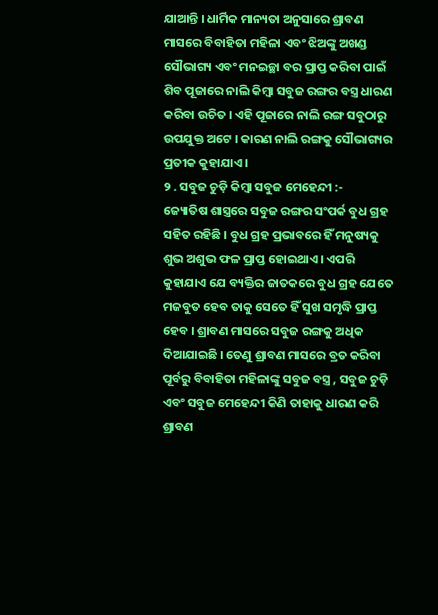ଯାଆନ୍ତି । ଧାର୍ମିକ ମାନ୍ୟତା ଅନୁସାରେ ଶ୍ରାବଣ ମାସରେ ବିବାହିତା ମହିଳା ଏବଂ ଝିଅଙ୍କୁ ଅଖଣ୍ଡ ସୌଭାଗ୍ୟ ଏବଂ ମନଇଚ୍ଛା ବର ପ୍ରାପ୍ତ କରିବା ପାଇଁ ଶିବ ପୂଜାରେ ନାଲି କିମ୍ବା ସବୁଜ ରଙ୍ଗର ବସ୍ତ୍ର ଧାରଣ କରିବା ଉଚିତ । ଏହି ପୂଜାରେ ନାଲି ରଙ୍ଗ ସବୁଠାରୁ ଉପଯୁକ୍ତ ଅଟେ । କାରଣ ନାଲି ରଙ୍ଗକୁ ସୌଭାଗ୍ୟର ପ୍ରତୀକ କୁହାଯାଏ ।
୨ . ସବୁଜ ଚୁଡ଼ି କିମ୍ବା ସବୁଜ ମେହେନ୍ଦୀ :-
ଜ୍ୟୋତିଷ ଶାସ୍ତ୍ରରେ ସବୁଜ ରଙ୍ଗର ସଂପର୍କ ବୁଧ ଗ୍ରହ ସହିତ ରହିଛି । ବୁଧ ଗ୍ରହ ପ୍ରଭାବରେ ହିଁ ମନୁଷ୍ୟକୁ ଶୁଭ ଅଶୁଭ ଫଳ ପ୍ରାପ୍ତ ହୋଇଥାଏ । ଏପରି କୁହାଯାଏ ଯେ ବ୍ୟକ୍ତିର ଜାତକରେ ବୁଧ ଗ୍ରହ ଯେତେ ମଜବୁତ ହେବ ତାକୁ ସେତେ ହିଁ ସୁଖ ସମୃଦ୍ଧି ପ୍ରାପ୍ତ ହେବ । ଶ୍ରାବଣ ମାସରେ ସବୁଜ ରଙ୍ଗକୁ ଅଧିକ ଦିଆଯାଇଛି । ତେଣୁ ଶ୍ରାବଣ ମାସରେ ବ୍ରତ କରିବା ପୂର୍ବରୁ ବିବାହିତା ମହିଳାଙ୍କୁ ସବୁଜ ବସ୍ତ୍ର , ସବୁଜ ଚୁଡ଼ି ଏବଂ ସବୁଜ ମେହେନ୍ଦୀ କିଣି ତାହାକୁ ଧାରଣ କରି ଶ୍ରାବଣ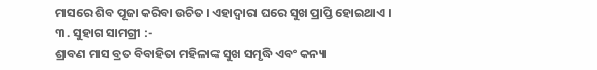ମାସରେ ଶିବ ପୂଜା କରିବା ଉଚିତ । ଏହାଦ୍ବାରା ଘରେ ସୁଖ ପ୍ରାପ୍ତି ହୋଇଥାଏ ।
୩ . ସୁହାଗ ସାମଗ୍ରୀ :-
ଶ୍ରାବଣ ମାସ ବ୍ରତ ବିବାହିତା ମହିଳାଙ୍କ ସୁଖ ସମୃଦ୍ଧି ଏବଂ କନ୍ୟା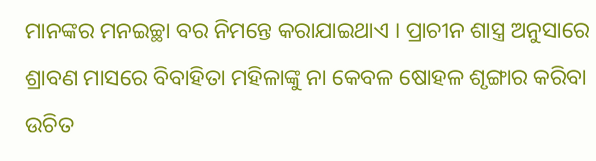ମାନଙ୍କର ମନଇଚ୍ଛା ବର ନିମନ୍ତେ କରାଯାଇଥାଏ । ପ୍ରାଚୀନ ଶାସ୍ତ୍ର ଅନୁସାରେ ଶ୍ରାବଣ ମାସରେ ବିବାହିତା ମହିଳାଙ୍କୁ ନା କେବଳ ଷୋହଳ ଶୃଙ୍ଗାର କରିବା ଉଚିତ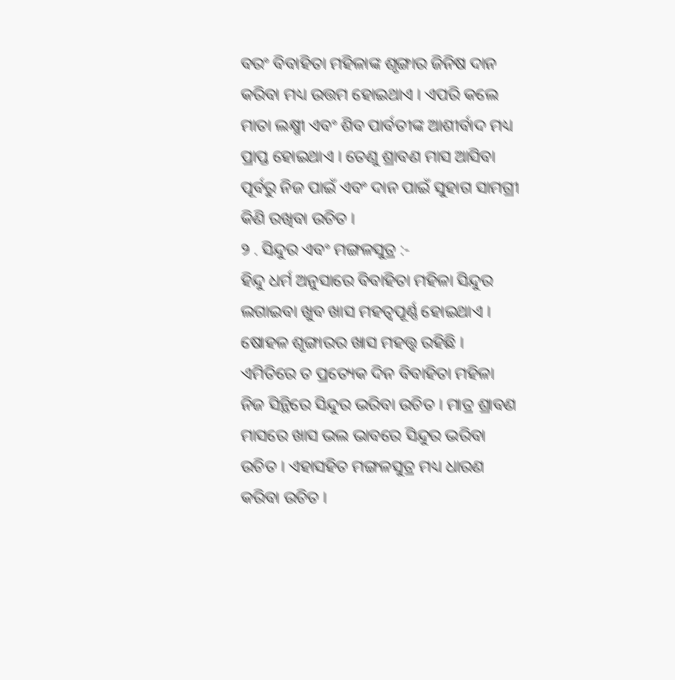ବରଂ ବିବାହିତା ମହିଳାଙ୍କ ଶୃଙ୍ଗାର ଜିନିଷ ଦାନ କରିବା ମଧ୍ୟ ଉତ୍ତମ ହୋଇଥାଏ । ଏପରି କଲେ ମାତା ଲକ୍ଷ୍ମୀ ଏବଂ ଶିବ ପାର୍ବତୀଙ୍କ ଆଶୀର୍ବାଦ ମଧ୍ୟ ପ୍ରାପ୍ତ ହୋଇଥାଏ । ତେଣୁ ଶ୍ରାବଣ ମାସ ଆସିବା ପୂର୍ବରୁ ନିଜ ପାଇଁ ଏବଂ ଦାନ ପାଇଁ ସୁହାଗ ସାମଗ୍ରୀ କିଣି ରଖିବା ଉଚିତ ।
୨ . ସିନ୍ଦୁର ଏବଂ ମଙ୍ଗଳସୁତ୍ର :-
ହିନ୍ଦୁ ଧର୍ମ ଅନୁସାରେ ବିବାହିତା ମହିଳା ସିନ୍ଦୁର ଲଗାଇବା ଖୁବ ଖାସ ମହତ୍ୱପୂର୍ଣ୍ଣ ହୋଇଥାଏ । ଷୋହଳ ଶୃଙ୍ଗାରର ଖାସ ମହତ୍ତ୍ୱ ରହିଛି । ଏମିତିରେ ତ ପ୍ରତ୍ୟେକ ଦିନ ବିବାହିତା ମହିଳା ନିଜ ସିନ୍ଥିରେ ସିନ୍ଦୁର ଭରିବା ଉଚିତ । ମାତ୍ର ଶ୍ରାବଣ ମାସରେ ଖାସ ଭଲ ଭାବରେ ସିନ୍ଦୁର ଭରିବା ଉଚିତ । ଏହାସହିତ ମଙ୍ଗଳସୁତ୍ର ମଧ୍ୟ ଧାରଣ କରିବା ଉଚିତ ।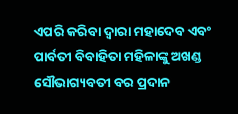ଏପରି କରିବା ଦ୍ୱାରା ମହାଦେବ ଏବଂ ପାର୍ବତୀ ବିବାହିତା ମହିଳାଙ୍କୁ ଅଖଣ୍ଡ ସୌଭାଗ୍ୟବତୀ ବର ପ୍ରଦାନ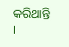କରିଥାନ୍ତି ।